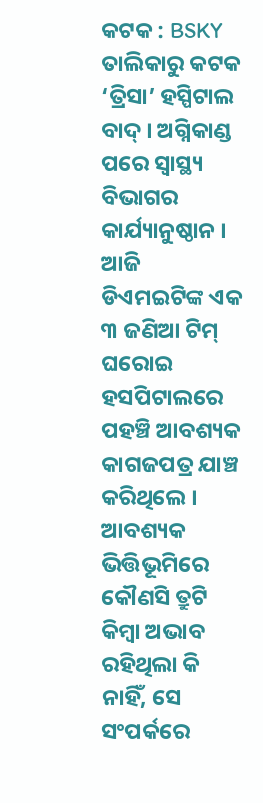କଟକ : BSKY ତାଲିକାରୁ କଟକ ‘ତ୍ରିସା’ ହସ୍ପିଟାଲ ବାଦ୍ । ଅଗ୍ନିକାଣ୍ଡ ପରେ ସ୍ବାସ୍ଥ୍ୟ ବିଭାଗର କାର୍ଯ୍ୟାନୁଷ୍ଠାନ । ଆଜି ଡିଏମଇଟିଙ୍କ ଏକ ୩ ଜଣିଆ ଟିମ୍ ଘରୋଇ ହସପିଟାଲରେ ପହଞ୍ଚି ଆବଶ୍ୟକ କାଗଜପତ୍ର ଯାଞ୍ଚ କରିଥିଲେ । ଆବଶ୍ୟକ ଭିତ୍ତିଭୂମିରେ କୌଣସି ତ୍ରୁଟି କିମ୍ବା ଅଭାବ ରହିଥିଲା କି ନାହିଁ, ସେ ସଂପର୍କରେ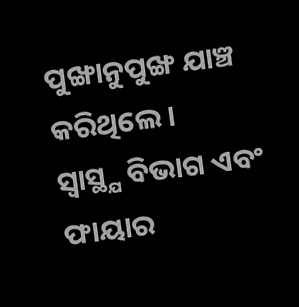ପୁଙ୍ଖାନୁପୁଙ୍ଖ ଯାଞ୍ଚ କରିଥିଲେ ।
ସ୍ବାସ୍ଥ୍ଯ ବିଭାଗ ଏବଂ ଫାୟାର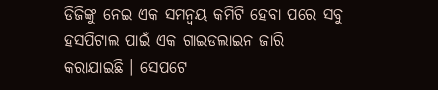ଡିଜିଙ୍କୁ ନେଇ ଏକ ସମନ୍ବୟ କମିଟି ହେବା ପରେ ସବୁ ହସପିଟାଲ ପାଇଁ ଏକ ଗାଇଡଲାଇନ ଜାରି କରାଯାଇଛି । ସେପଟେ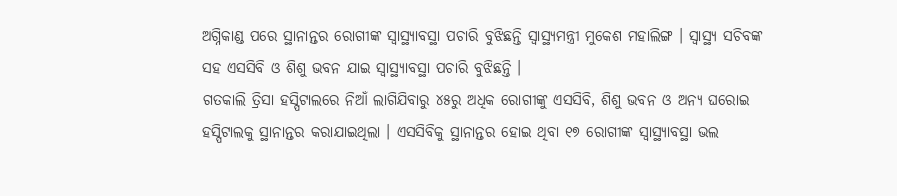ଅଗ୍ନିକାଣ୍ଡ ପରେ ସ୍ଥାନାନ୍ତର ରୋଗୀଙ୍କ ସ୍ବାସ୍ଥ୍ୟାବସ୍ଥା ପଚାରି ବୁଝିଛନ୍ତି ସ୍ବାସ୍ଥ୍ୟମନ୍ତ୍ରୀ ମୁକେଶ ମହାଲିଙ୍ଗ । ସ୍ବାସ୍ଥ୍ୟ ସଚିବଙ୍କ ସହ ଏସସିବି ଓ ଶିଶୁ ଭବନ ଯାଇ ସ୍ବାସ୍ଥ୍ୟାବସ୍ଥା ପଚାରି ବୁଝିଛନ୍ତି ।
ଗତକାଲି ତ୍ରିସା ହସ୍ପିଟାଲରେ ନିଆଁ ଲାଗିଯିବାରୁ ୪୫ରୁ ଅଧିକ ରୋଗୀଙ୍କୁ ଏସସିବି, ଶିଶୁ ଭବନ ଓ ଅନ୍ୟ ଘରୋଇ ହସ୍ପିଟାଲକୁ ସ୍ଥାନାନ୍ତର କରାଯାଇଥିଲା । ଏସସିବିକୁ ସ୍ଥାନାନ୍ତର ହୋଇ ଥିବା ୧୭ ରୋଗୀଙ୍କ ସ୍ବାସ୍ଥ୍ୟାବସ୍ଥା ଭଲ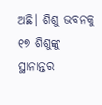ଅଛି। ଶିଶୁ ଭବନକୁ ୧୭ ଶିଶୁଙ୍କୁ ସ୍ଥାନାନ୍ତର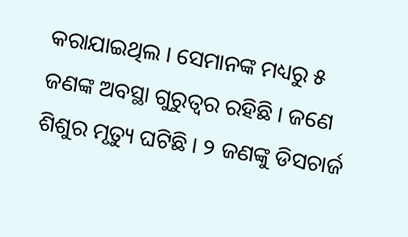କରାଯାଇଥିଲ । ସେମାନଙ୍କ ମଧ୍ୟରୁ ୫ ଜଣଙ୍କ ଅବସ୍ଥା ଗୁରୁତ୍ୱର ରହିଛି । ଜଣେ ଶିଶୁର ମୃତ୍ୟୁ ଘଟିଛି । ୨ ଜଣଙ୍କୁ ଡିସଚାର୍ଜ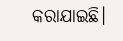କରାଯାଇଛି।